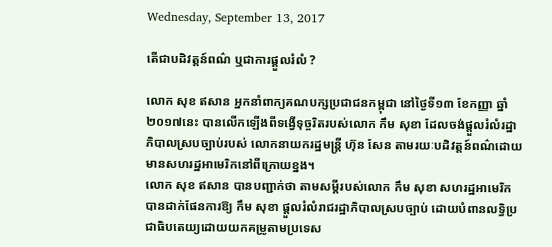Wednesday, September 13, 2017

តើជាបដិវត្តន៍ពណ៌ ឬជាការផ្តួលរំលំ ?

លោក សុខ ឥសាន អ្នកនាំពាក្យគណបក្សប្រជាជនកម្ពុជា នៅថ្ងៃទី១៣ ខែកញ្ញា ឆ្នាំ២០១៧នេះ បានលើកឡើងពីទង្វើទុច្ចរិតរបស់លោក កឹម សុខា ដែលចង់ផ្តួលរំលំរដ្ឋាភិបាលស្របច្បាប់របស់ លោកនាយករដ្ឋមន្រ្តី ហ៊ុន សែន តាមរយៈបដិវត្តន៍ពណ៌ដោយមានសហរដ្ឋអាមេរិកនៅពីក្រោយខ្នង។
លោក សុខ ឥសាន បានបញ្ជាក់ថា តាមសម្តីរបស់លោក កឹម សុខា សហរដ្ឋអាមេរិកបានដាក់ផែនការឱ្យ កឹម សុខា ផ្តួលរំលំរាជរដ្ឋាភិបាលស្របច្បាប់ ដោយបំពានលទ្ធិប្រជាធិបតេយ្យដោយយកគម្រូតាមប្រទេស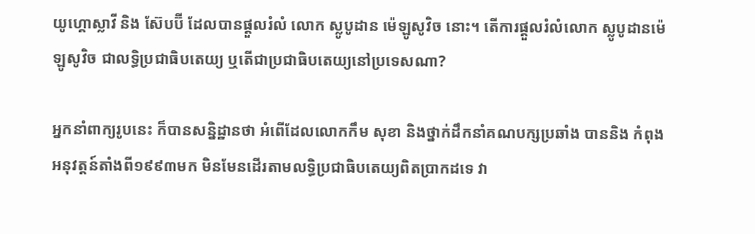យូហ្គោស្លាវី និង ស៊ែបប៊ី ដែលបានផ្តួលរំលំ លោក ស្លូបូដាន ម៉េឡូសូវិច នោះ។ តើការផ្តួលរំលំលោក ស្លូបូដានម៉េឡូសូវិច ជាលទ្ធិប្រជាធិបតេយ្យ ឬតើជាប្រជាធិបតេយ្យនៅប្រទេសណា?

អ្នកនាំពាក្យរូបនេះ ក៏បានសន្និដ្ឋានថា អំពើដែលលោកកឹម សុខា និងថ្នាក់ដឹកនាំគណបក្សប្រឆាំង បាននិង កំពុងអនុវត្តន៍តាំងពី១៩៩៣មក មិនមែនដើរតាមលទ្ធិប្រជាធិបតេយ្យពិតប្រាកដទេ វា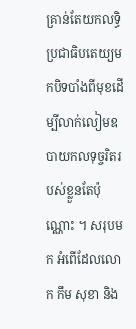គ្រាន់តែយកលទ្ធិ ប្រជាធិបតេយ្យមកបិទបាំងពីមុខដើម្បីលាក់លៀមឧបាយកលទុច្ចរិតរបស់ខ្លួនតែប៉ុណ្ណោះ ។ សរុបមក អំពើដែលលោក កឹម សុខា និង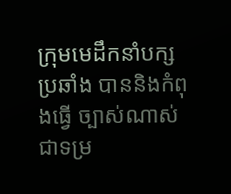ក្រុមមេដឹកនាំបក្សប្រឆាំង បាននិងកំពុងធ្វើ ច្បាស់ណាស់ ជាទម្រ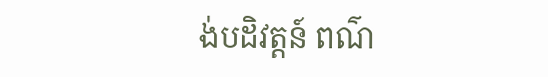ង់បដិវត្តន៍ ពណ៌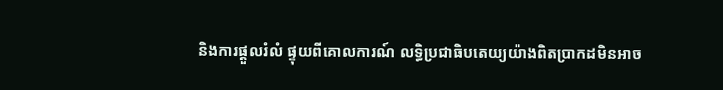និងការផ្តួលរំលំ ផ្ទុយពីគោលការណ៍ លទ្ធិប្រជាធិបតេយ្យយ៉ាងពិតប្រាកដមិនអាច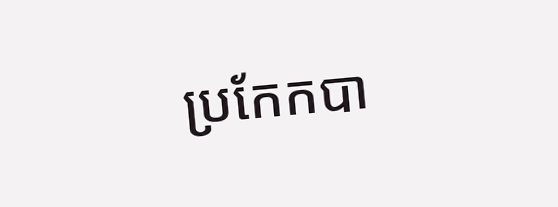ប្រកែកបា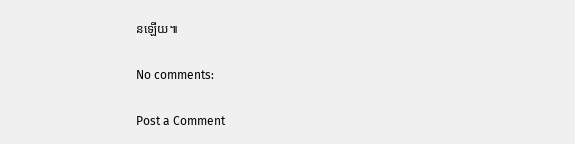នឡើយ៕

No comments:

Post a Comment